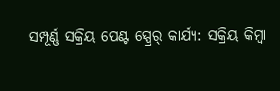ସମ୍ପୂର୍ଣ୍ଣ ସକ୍ରିୟ ପେଣ୍ଟ ସ୍ପ୍ରେର୍ କାର୍ଯ୍ୟ: ସକ୍ରିୟ କିମ୍ବା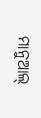ମାନୁଆଲ୍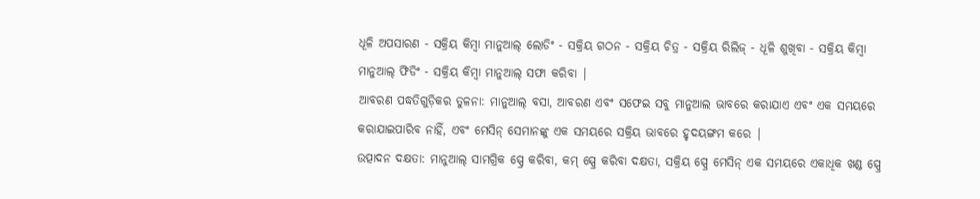ଧୂଳି ଅପସାରଣ - ସକ୍ରିୟ କିମ୍ବା ମାନୁଆଲ୍ ଲୋଡିଂ - ସକ୍ରିୟ ଗଠନ - ସକ୍ରିୟ ଚିତ୍ର - ସକ୍ରିୟ ରିଲିଜ୍ - ଧୂଳି ଶୁଖିବା - ସକ୍ରିୟ କିମ୍ବା ମାନୁଆଲ୍ ଫିଡିଂ - ସକ୍ରିୟ କିମ୍ବା ମାନୁଆଲ୍ ସଫା କରିବା |
ଆବରଣ ପଦ୍ଧତିଗୁଡ଼ିକର ତୁଳନା: ମାନୁଆଲ୍ ବସା, ଆବରଣ ଏବଂ ସଫେଇ ସବୁ ମାନୁଆଲ ଭାବରେ କରାଯାଏ ଏବଂ ଏକ ସମୟରେ କରାଯାଇପାରିବ ନାହିଁ, ଏବଂ ମେସିନ୍ ସେମାନଙ୍କୁ ଏକ ସମୟରେ ସକ୍ରିୟ ଭାବରେ ହୃଦୟଙ୍ଗମ କରେ |
ଉତ୍ପାଦନ ଦକ୍ଷତା: ମାନୁଆଲ୍ ସାମଗ୍ରିକ ସ୍ପ୍ରେ କରିବା, କମ୍ ସ୍ପ୍ରେ କରିବା ଦକ୍ଷତା, ସକ୍ରିୟ ସ୍ପ୍ରେ ମେସିନ୍ ଏକ ସମୟରେ ଏକାଧିକ ଖଣ୍ଡ ସ୍ପ୍ରେ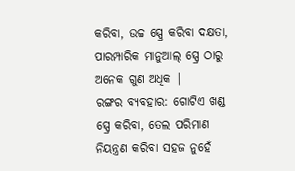କରିବା, ଉଚ୍ଚ ସ୍ପ୍ରେ କରିବା ଦକ୍ଷତା, ପାରମ୍ପାରିକ ମାନୁଆଲ୍ ସ୍ପ୍ରେ ଠାରୁ ଅନେକ ଗୁଣ ଅଧିକ |
ରଙ୍ଗର ବ୍ୟବହାର: ଗୋଟିଏ ଖଣ୍ଡ ସ୍ପ୍ରେ କରିବା, ତେଲ ପରିମାଣ ନିୟନ୍ତ୍ରଣ କରିବା ସହଜ ନୁହେଁ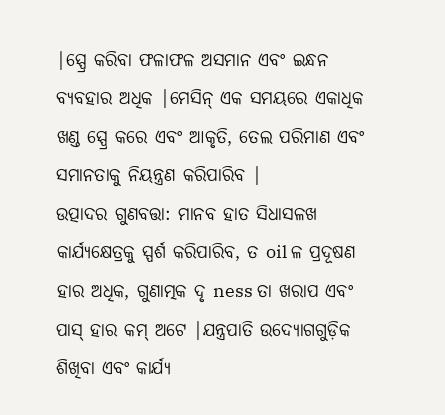|ସ୍ପ୍ରେ କରିବା ଫଳାଫଳ ଅସମାନ ଏବଂ ଇନ୍ଧନ ବ୍ୟବହାର ଅଧିକ |ମେସିନ୍ ଏକ ସମୟରେ ଏକାଧିକ ଖଣ୍ଡ ସ୍ପ୍ରେ କରେ ଏବଂ ଆକୃତି, ତେଲ ପରିମାଣ ଏବଂ ସମାନତାକୁ ନିୟନ୍ତ୍ରଣ କରିପାରିବ |
ଉତ୍ପାଦର ଗୁଣବତ୍ତା: ମାନବ ହାତ ସିଧାସଳଖ କାର୍ଯ୍ୟକ୍ଷେତ୍ରକୁ ସ୍ପର୍ଶ କରିପାରିବ, ତ oil ଳ ପ୍ରଦୂଷଣ ହାର ଅଧିକ, ଗୁଣାତ୍ମକ ଦୃ ness ତା ଖରାପ ଏବଂ ପାସ୍ ହାର କମ୍ ଅଟେ |ଯନ୍ତ୍ରପାତି ଉଦ୍ୟୋଗଗୁଡ଼ିକ ଶିଖିବା ଏବଂ କାର୍ଯ୍ୟ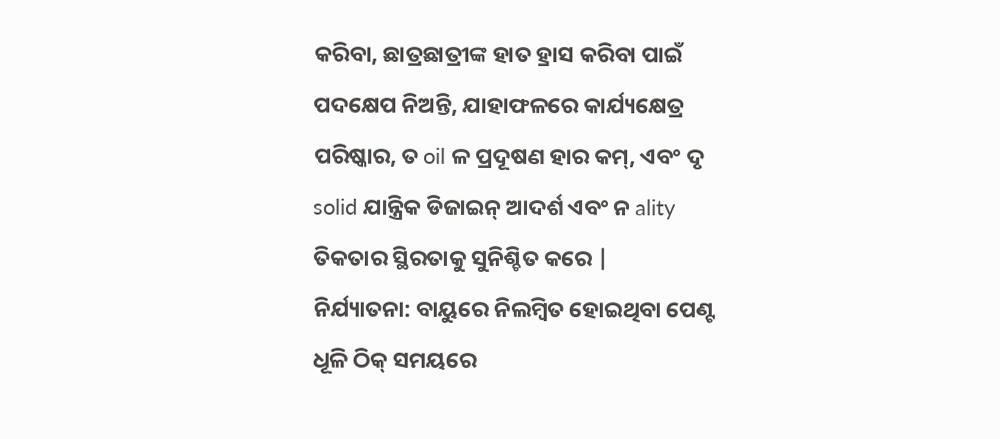କରିବା, ଛାତ୍ରଛାତ୍ରୀଙ୍କ ହାତ ହ୍ରାସ କରିବା ପାଇଁ ପଦକ୍ଷେପ ନିଅନ୍ତି, ଯାହାଫଳରେ କାର୍ଯ୍ୟକ୍ଷେତ୍ର ପରିଷ୍କାର, ତ oil ଳ ପ୍ରଦୂଷଣ ହାର କମ୍, ଏବଂ ଦୃ solid ଯାନ୍ତ୍ରିକ ଡିଜାଇନ୍ ଆଦର୍ଶ ଏବଂ ନ ality ତିକତାର ସ୍ଥିରତାକୁ ସୁନିଶ୍ଚିତ କରେ |
ନିର୍ଯ୍ୟାତନା: ବାୟୁରେ ନିଲମ୍ବିତ ହୋଇଥିବା ପେଣ୍ଟ ଧୂଳି ଠିକ୍ ସମୟରେ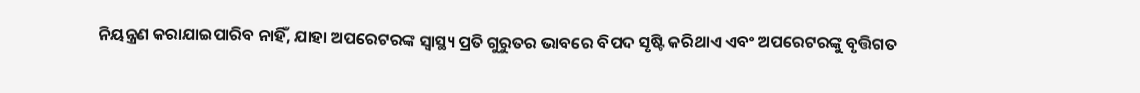ନିୟନ୍ତ୍ରଣ କରାଯାଇପାରିବ ନାହିଁ, ଯାହା ଅପରେଟରଙ୍କ ସ୍ୱାସ୍ଥ୍ୟ ପ୍ରତି ଗୁରୁତର ଭାବରେ ବିପଦ ସୃଷ୍ଟି କରିଥାଏ ଏବଂ ଅପରେଟରଙ୍କୁ ବୃତ୍ତିଗତ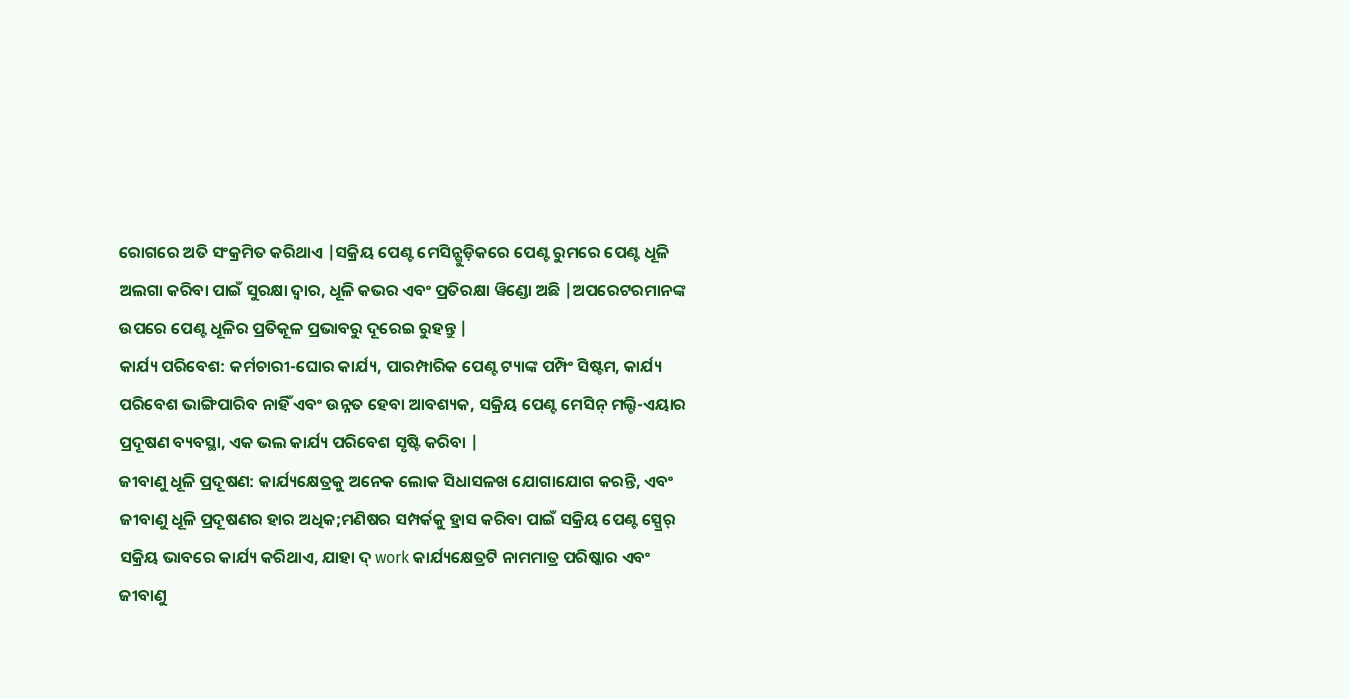ରୋଗରେ ଅତି ସଂକ୍ରମିତ କରିଥାଏ |ସକ୍ରିୟ ପେଣ୍ଟ ମେସିନ୍ଗୁଡ଼ିକରେ ପେଣ୍ଟ ରୁମରେ ପେଣ୍ଟ ଧୂଳି ଅଲଗା କରିବା ପାଇଁ ସୁରକ୍ଷା ଦ୍ୱାର, ଧୂଳି କଭର ଏବଂ ପ୍ରତିରକ୍ଷା ୱିଣ୍ଡୋ ଅଛି |ଅପରେଟରମାନଙ୍କ ଉପରେ ପେଣ୍ଟ ଧୂଳିର ପ୍ରତିକୂଳ ପ୍ରଭାବରୁ ଦୂରେଇ ରୁହନ୍ତୁ |
କାର୍ଯ୍ୟ ପରିବେଶ: କର୍ମଚାରୀ-ଘୋର କାର୍ଯ୍ୟ, ପାରମ୍ପାରିକ ପେଣ୍ଟ ଟ୍ୟାଙ୍କ ପମ୍ପିଂ ସିଷ୍ଟମ, କାର୍ଯ୍ୟ ପରିବେଶ ଭାଙ୍ଗିପାରିବ ନାହିଁ ଏବଂ ଉନ୍ନତ ହେବା ଆବଶ୍ୟକ, ସକ୍ରିୟ ପେଣ୍ଟ ମେସିନ୍ ମଲ୍ଟି-ଏୟାର ପ୍ରଦୂଷଣ ବ୍ୟବସ୍ଥା, ଏକ ଭଲ କାର୍ଯ୍ୟ ପରିବେଶ ସୃଷ୍ଟି କରିବା |
ଜୀବାଣୁ ଧୂଳି ପ୍ରଦୂଷଣ: କାର୍ଯ୍ୟକ୍ଷେତ୍ରକୁ ଅନେକ ଲୋକ ସିଧାସଳଖ ଯୋଗାଯୋଗ କରନ୍ତି, ଏବଂ ଜୀବାଣୁ ଧୂଳି ପ୍ରଦୂଷଣର ହାର ଅଧିକ;ମଣିଷର ସମ୍ପର୍କକୁ ହ୍ରାସ କରିବା ପାଇଁ ସକ୍ରିୟ ପେଣ୍ଟ ସ୍ପ୍ରେର୍ ସକ୍ରିୟ ଭାବରେ କାର୍ଯ୍ୟ କରିଥାଏ, ଯାହା ଦ୍ work କାର୍ଯ୍ୟକ୍ଷେତ୍ରଟି ନାମମାତ୍ର ପରିଷ୍କାର ଏବଂ ଜୀବାଣୁ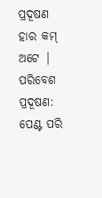ପ୍ରଦୂଷଣ ହାର କମ୍ ଅଟେ |
ପରିବେଶ ପ୍ରଦୂଷଣ: ପେଣ୍ଟ ପରି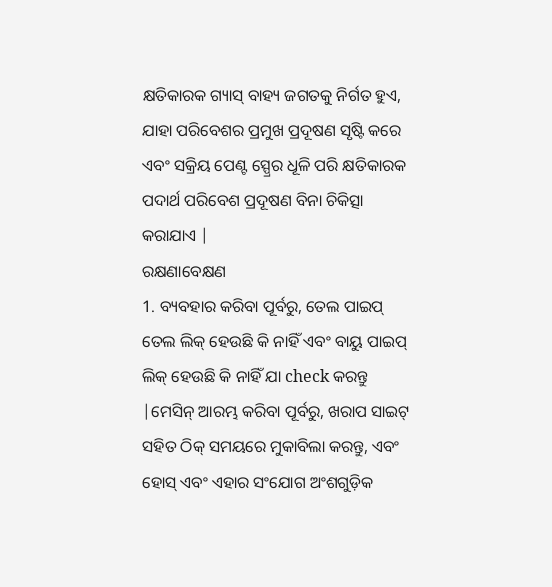କ୍ଷତିକାରକ ଗ୍ୟାସ୍ ବାହ୍ୟ ଜଗତକୁ ନିର୍ଗତ ହୁଏ, ଯାହା ପରିବେଶର ପ୍ରମୁଖ ପ୍ରଦୂଷଣ ସୃଷ୍ଟି କରେ ଏବଂ ସକ୍ରିୟ ପେଣ୍ଟ ସ୍ପ୍ରେର ଧୂଳି ପରି କ୍ଷତିକାରକ ପଦାର୍ଥ ପରିବେଶ ପ୍ରଦୂଷଣ ବିନା ଚିକିତ୍ସା କରାଯାଏ |
ରକ୍ଷଣାବେକ୍ଷଣ
1. ବ୍ୟବହାର କରିବା ପୂର୍ବରୁ, ତେଲ ପାଇପ୍ ତେଲ ଲିକ୍ ହେଉଛି କି ନାହିଁ ଏବଂ ବାୟୁ ପାଇପ୍ ଲିକ୍ ହେଉଛି କି ନାହିଁ ଯା check କରନ୍ତୁ |ମେସିନ୍ ଆରମ୍ଭ କରିବା ପୂର୍ବରୁ, ଖରାପ ସାଇଟ୍ ସହିତ ଠିକ୍ ସମୟରେ ମୁକାବିଲା କରନ୍ତୁ, ଏବଂ ହୋସ୍ ଏବଂ ଏହାର ସଂଯୋଗ ଅଂଶଗୁଡ଼ିକ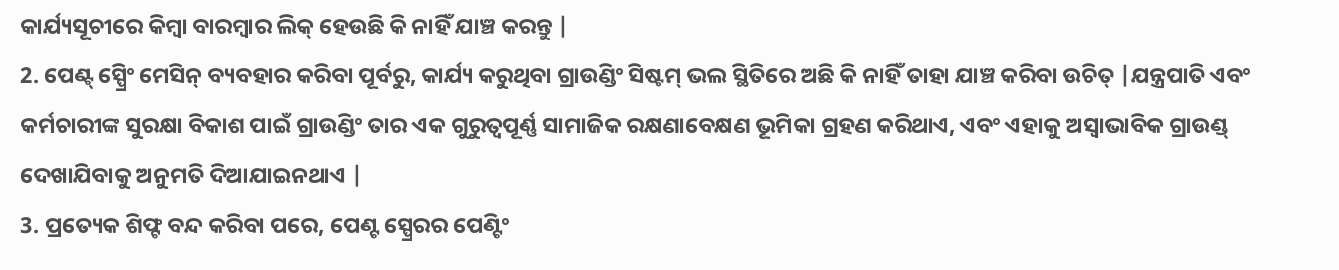କାର୍ଯ୍ୟସୂଚୀରେ କିମ୍ବା ବାରମ୍ବାର ଲିକ୍ ହେଉଛି କି ନାହିଁ ଯାଞ୍ଚ କରନ୍ତୁ |
2. ପେଣ୍ଟ୍ ସ୍ପ୍ରେିଂ ମେସିନ୍ ବ୍ୟବହାର କରିବା ପୂର୍ବରୁ, କାର୍ଯ୍ୟ କରୁଥିବା ଗ୍ରାଉଣ୍ଡିଂ ସିଷ୍ଟମ୍ ଭଲ ସ୍ଥିତିରେ ଅଛି କି ନାହିଁ ତାହା ଯାଞ୍ଚ କରିବା ଉଚିତ୍ |ଯନ୍ତ୍ରପାତି ଏବଂ କର୍ମଚାରୀଙ୍କ ସୁରକ୍ଷା ବିକାଶ ପାଇଁ ଗ୍ରାଉଣ୍ଡିଂ ତାର ଏକ ଗୁରୁତ୍ୱପୂର୍ଣ୍ଣ ସାମାଜିକ ରକ୍ଷଣାବେକ୍ଷଣ ଭୂମିକା ଗ୍ରହଣ କରିଥାଏ, ଏବଂ ଏହାକୁ ଅସ୍ୱାଭାବିକ ଗ୍ରାଉଣ୍ଡ୍ ଦେଖାଯିବାକୁ ଅନୁମତି ଦିଆଯାଇନଥାଏ |
3. ପ୍ରତ୍ୟେକ ଶିଫ୍ଟ ବନ୍ଦ କରିବା ପରେ, ପେଣ୍ଟ ସ୍ପ୍ରେରର ପେଣ୍ଟିଂ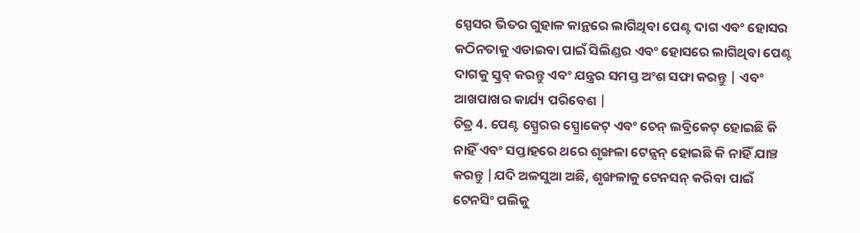ସ୍ପେସର ଭିତର ଗୁହାଳ କାନ୍ଥରେ ଲାଗିଥିବା ପେଣ୍ଟ ଦାଗ ଏବଂ ହୋସର କଠିନତାକୁ ଏଡାଇବା ପାଇଁ ସିଲିଣ୍ଡର ଏବଂ ହୋସରେ ଲାଗିଥିବା ପେଣ୍ଟ ଦାଗକୁ ସ୍କ୍ରବ୍ କରନ୍ତୁ ଏବଂ ଯନ୍ତ୍ରର ସମସ୍ତ ଅଂଶ ସଫା କରନ୍ତୁ | ଏବଂ ଆଖପାଖର କାର୍ଯ୍ୟ ପରିବେଶ |
ଚିତ୍ର 4. ପେଣ୍ଟ ସ୍ପ୍ରେରର ସ୍ପ୍ରୋକେଟ୍ ଏବଂ ଚେନ୍ ଲବ୍ରିକେଟ୍ ହୋଇଛି କି ନାହିଁ ଏବଂ ସପ୍ତାହରେ ଥରେ ଶୃଙ୍ଖଳା ଟେନ୍ସନ୍ ହୋଇଛି କି ନାହିଁ ଯାଞ୍ଚ କରନ୍ତୁ |ଯଦି ଅଳସୁଆ ଅଛି, ଶୃଙ୍ଖଳାକୁ ଟେନସନ୍ କରିବା ପାଇଁ ଟେନସିଂ ପଲିକୁ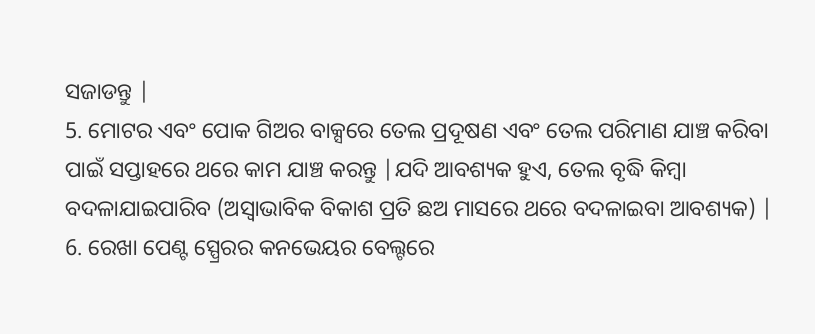ସଜାଡନ୍ତୁ |
5. ମୋଟର ଏବଂ ପୋକ ଗିଅର ବାକ୍ସରେ ତେଲ ପ୍ରଦୂଷଣ ଏବଂ ତେଲ ପରିମାଣ ଯାଞ୍ଚ କରିବା ପାଇଁ ସପ୍ତାହରେ ଥରେ କାମ ଯାଞ୍ଚ କରନ୍ତୁ |ଯଦି ଆବଶ୍ୟକ ହୁଏ, ତେଲ ବୃଦ୍ଧି କିମ୍ବା ବଦଳାଯାଇପାରିବ (ଅସ୍ୱାଭାବିକ ବିକାଶ ପ୍ରତି ଛଅ ମାସରେ ଥରେ ବଦଳାଇବା ଆବଶ୍ୟକ) |
6. ରେଖା ପେଣ୍ଟ ସ୍ପ୍ରେରର କନଭେୟର ବେଲ୍ଟରେ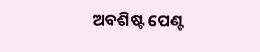ଅବଶିଷ୍ଟ ପେଣ୍ଟ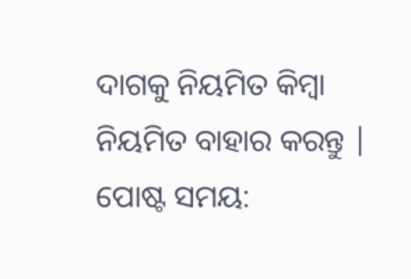ଦାଗକୁ ନିୟମିତ କିମ୍ବା ନିୟମିତ ବାହାର କରନ୍ତୁ |
ପୋଷ୍ଟ ସମୟ: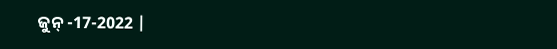ଜୁନ୍ -17-2022 |